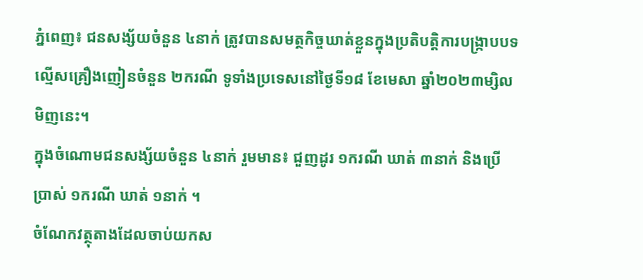ភ្នំពេញ៖ ជនសង្ស័យចំនួន ៤នាក់ ត្រូវបានសមត្ថកិច្ចឃាត់ខ្លួនក្នុងប្រតិបត្តិការបង្ក្រាបបទល្មើសគ្រឿងញៀនចំនួន ២ករណី ទូទាំងប្រទេសនៅថ្ងៃទី១៨ ខែមេសា ឆ្នាំ២០២៣ម្សិលមិញនេះ។
ក្នុងចំណោមជនសង្ស័យចំនួន ៤នាក់ រួមមាន៖ ជួញដូរ ១ករណី ឃាត់ ៣នាក់ និងប្រើប្រាស់ ១ករណី ឃាត់ ១នាក់ ។
ចំណែកវត្ថុតាងដែលចាប់យកស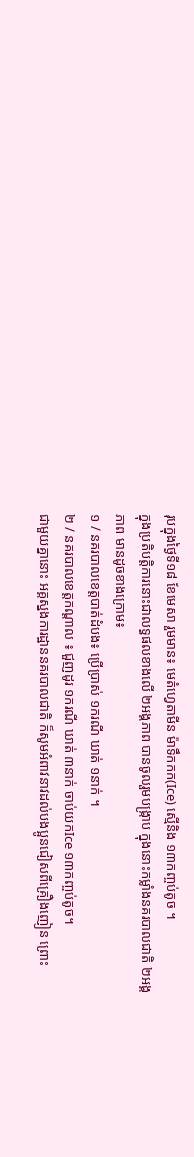រុបក្នុងថ្ងៃទី១៨ ខែមេសា រួមមាន៖ មេតំហ្វេតាមីន ម៉ាទឹកកក(Ice) ស្មេីនិង ១៣កញ្ចប់តូច ។
ក្នុងប្រតិបត្តិការនោះជាលទ្ធផលខាងលើ ២អង្គភាព បានចូលរួមបង្ក្រាប ក្នុងនោះកម្លាំងនគរបាលជាតិ ២អង្គភាព មានដូចខាងក្រោម៖
១ / នគរបាលខេត្តបាត់ដំបង៖ ប្រើប្រាស់ ១ករណី ឃាត់ ១នាក់ ។
២ / នគរបាលខេត្តកណ្តាល ៖ ជួញដូរ ១ករណី ឃាត់ ៣នាក់ ចាប់យកIce ១៣កញ្ចប់តូច។
ជាមួយគ្នានោះ អគ្គស្នងការដ្ឋាននគរបាលជាតិ ក៏សូមអំពាវនាវដល់បងប្អូនជៀសពីគ្រឿងញៀន ព្រោះ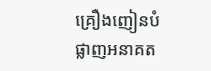គ្រឿងញៀនបំផ្លាញអនាគត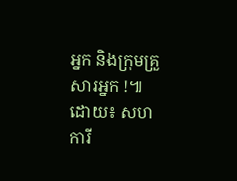អ្នក និងក្រុមគ្រួសារអ្នក !៕
ដោយ៖ សហការី